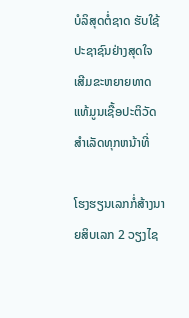ບໍລິສຸດຕໍ່ຊາດ ຮັບໃຊ້ປະຊາຊົນຢ່າງສຸດໃຈ ເສີມຂະຫຍາຍທາດແທ້ມູນເຊື້ອປະຕິວັດ ສໍາເລັດທຸກຫນ້າທີ່

ໂຮງຮຽນເລກກໍ່ສ້າງນາຍສິບເລກ 2 ວຽງໄຊ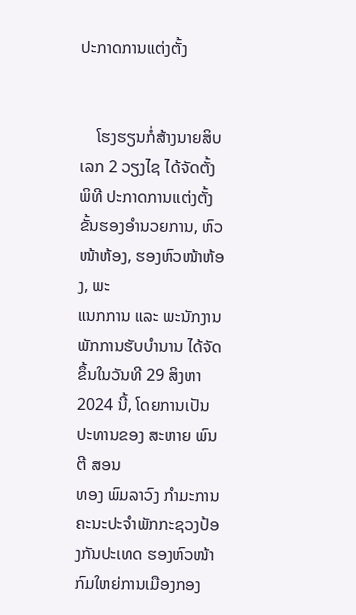ປະກາດການແຕ່ງຕັ້ງ


    ໂຮງຮຽນກໍ່ສ້າງນາຍສິບເລກ 2 ວຽງໄຊ ໄດ້ຈັດຕັ້ງພິທີ ປະກາດການແຕ່ງຕັ້ງ ຂັ້ນຮອງອໍານວຍການ, ຫົວໜ້າຫ້ອງ, ຮອງຫົວໜ້າຫ້ອງ, ພະ
ແນກການ ແລະ ພະນັກງານ ພັກການຮັບບໍານານ ໄດ້ຈັດຂຶ້ນໃນວັນທີ 29 ສິງຫາ 2024 ນີ້, ໂດຍການເປັນປະທານຂອງ ສະຫາຍ ພົນຕີ ສອນ
ທອງ ພົມລາວົງ ກໍາມະການຄະນະປະຈໍາພັກກະຊວງປ້ອງກັນປະເທດ ຮອງຫົວໜ້າກົມໃຫຍ່ການເມືອງກອງ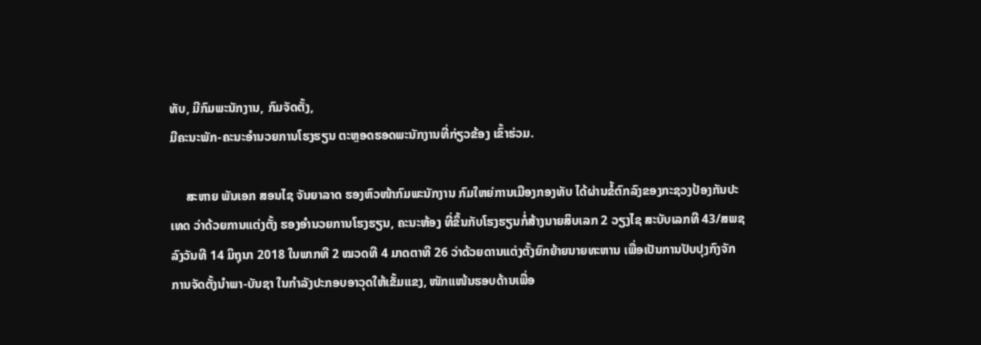ທັບ, ມີກົມພະນັກງານ, ກົມຈັດຕັ້ງ,
ມີຄະນະພັກ-ຄະນະອໍານວຍການໂຮງຮຽນ ຕະຫຼອດຮອດພະນັກງານທີ່ກ່ຽວຂ້ອງ ເຂົ້າຮ່ວມ.

     ສະຫາຍ ພັນເອກ ສອນໄຊ ຈັນຍາລາດ ຮອງຫົວໜ້າກົມພະນັກງານ ກົມໃຫຍ່ການເມືອງກອງທັບ ໄດ້ຜ່ານຂໍ້ຕົກລົງຂອງກະຊວງປ້ອງກັນປະ
ເທດ ວ່າດ້ວຍການແຕ່ງຕັ້ງ ຮອງອຳນວຍການໂຮງຮຽນ, ຄະນະຫ້ອງ ທີ່ຂຶ້ນກັບໂຮງຮຽນກໍ່ສ້າງນາຍສິບເລກ 2 ວຽງໄຊ ສະບັບເລກທີ 43/ສພຊ
ລົງວັນທີ 14 ມິຖຸນາ 2018 ໃນພາກທີ 2 ໝວດທີ 4 ມາດຕາທີ 26 ວ່າດ້ວຍດານແຕ່ງຕັ້ງຍົກຍ້າຍນາຍທະຫານ ເພື່ອເປັນການປັບປຸງກົງຈັກ
ການຈັດຕັ້ງນໍາພາ-ບັນຊາ ໃນກໍາລັງປະກອບອາວຸດໃຫ້ເຂັ້ມແຂງ, ໜັກແໜ້ນຮອບດ້ານເພື່ອ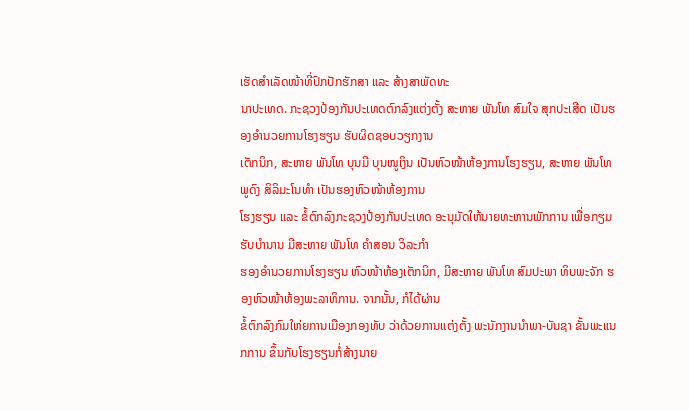ເຮັດສຳເລັດໜ້າທີ່ປົກປັກຮັກສາ ແລະ ສ້າງສາພັດທະ
ນາປະເທດ. ກະຊວງປ້ອງກັນປະເທດຕົກລົງແຕ່ງຕັ້ງ ສະຫາຍ ພັນໂທ ສົມໃຈ ສຸກປະເສີດ ເປັນຮອງອຳນວຍການໂຮງຮຽນ ຮັບຜິດຊອບວຽກງານ
ເຕັກນິກ, ສະຫາຍ ພັນໂທ ບຸນມີ ບຸນໜູເງິນ ເປັນຫົວໜ້າຫ້ອງການໂຮງຮຽນ, ສະຫາຍ ພັນໂທ ພູດົງ ສິລິມະໂນທຳ ເປັນຮອງຫົວໜ້າຫ້ອງການ
ໂຮງຮຽນ ແລະ ຂໍ້ຕົກລົງກະຊວງປ້ອງກັນປະເທດ ອະນຸມັດໃຫ້ນາຍທະຫານພັກການ ເພື່ອກຽມຮັບບຳນານ ມີສະຫາຍ ພັນໂທ ຄຳສອນ ວິລະກຳ
ຮອງອຳນວຍການໂຮງຮຽນ ຫົວໜ້າຫ້ອງເຕັກນິກ, ມີສະຫາຍ ພັນໂທ ສົມປະພາ ທິບພະຈັກ ຮອງຫົວໜ້າຫ້ອງພະລາທິການ. ຈາກນັ້ນ, ກໍໄດ້ຜ່ານ
ຂໍ້ຕົກລົງກົມໃຫ່ຍການເມືອງກອງທັບ ວ່າດ້ວຍການແຕ່ງຕັ້ງ ພະນັກງານນຳພາ-ບັນຊາ ຂັ້ນພະແນກການ ຂຶ້ນກັບໂຮງຮຽນກໍ່ສ້າງນາຍ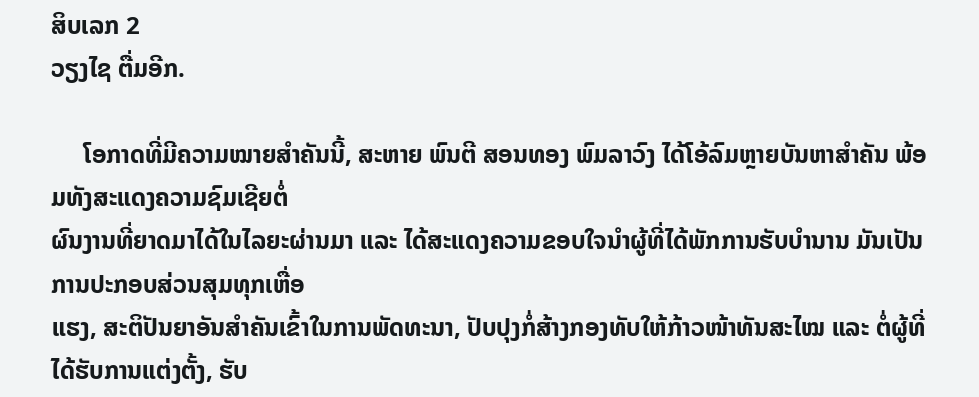ສິບເລກ 2
ວຽງໄຊ ຕື່ມອີກ.

     ໂອກາດທີ່ມີຄວາມໝາຍສໍາຄັນນີ້, ສະຫາຍ ພົນຕີ ສອນທອງ ພົມລາວົງ ໄດ້ໂອ້ລົມຫຼາຍບັນຫາສໍາຄັນ ພ້ອມທັງສະແດງຄວາມຊົມເຊີຍຕໍ່
ຜົນງານທີ່ຍາດມາໄດ້ໃນໄລຍະຜ່ານມາ ແລະ ໄດ້ສະແດງຄວາມຂອບໃຈນຳຜູ້ທີ່ໄດ້ພັກການຮັບບໍານານ ມັນເປັນການປະກອບສ່ວນສຸມທຸກເຫື່ອ
ແຮງ, ສະຕິປັນຍາອັນສຳຄັນເຂົ້າໃນການພັດທະນາ, ປັບປຸງກໍ່ສ້າງກອງທັບໃຫ້ກ້າວໜ້າທັນສະໄໝ ແລະ ຕໍ່ຜູ້ທີ່ໄດ້ຮັບການແຕ່ງຕັ້ງ, ຮັບ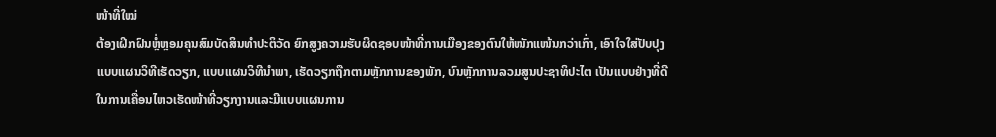ໜ້າທີ່ໃໝ່
ຕ້ອງເຝິກຝົນຫຼໍ່ຫຼອມຄຸນສົມບັດສິນທຳປະຕິວັດ ຍົກສູງຄວາມຮັບຜິດຊອບໜ້າທີ່ການເມືອງຂອງຕົນໃຫ້ໜັກແໜ້ນກວ່າເກົ່າ, ເອົາໃຈໃສ່ປັບປຸງ
ແບບແຜນວິທີເຮັດວຽກ, ແບບແຜນວິທີນຳພາ, ເຮັດວຽກຖືກຕາມຫຼັກການຂອງພັກ, ບົນຫຼັກການລວມສູນປະຊາທິປະໄຕ ເປັນແບບຢ່າງທີ່ດີ
ໃນການເຄື່ອນໄຫວເຮັດໜ້າທີ່ວຽກງານແລະມີແບບແຜນການ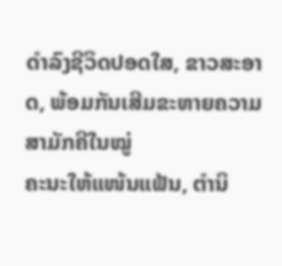ດຳລົງຊີວິດປອດໃສ, ຂາວສະອາດ, ພ້ອມກັນເສີມຂະຫາຍຄວາມສາມັກຄີໃນໝູ່
ຄະນະໃຫ້ແໜ້ນແຟ້ນ, ຕຳນິ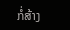ກໍ່ສ້າງ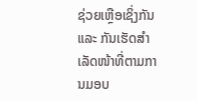ຊ່ວຍເຫຼືອເຊິ່ງກັນ ແລະ ກັນເຮັດສຳເລັດໜ້າທີ່ຕາມການມອບ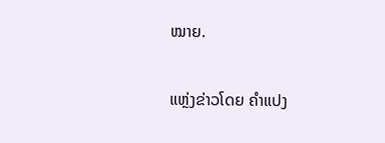ໝາຍ.

ແຫຼ່ງຂ່າວໂດຍ ຄຳແປງ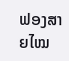ຟອງສາຍໄໝ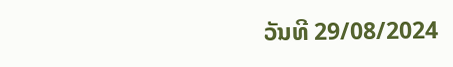ວັນທີ 29/08/2024